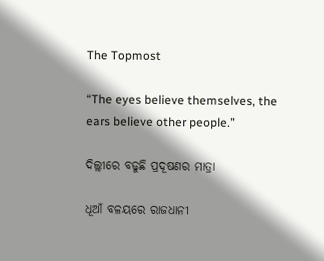The Topmost

“The eyes believe themselves, the ears believe other people.”

ଦିଲ୍ଲୀରେ ବଢୁଛି ପ୍ରଦୂଷଣର ମାତ୍ରା

ଧୂଆଁ ବଳୟରେ ରାଜଧାନୀ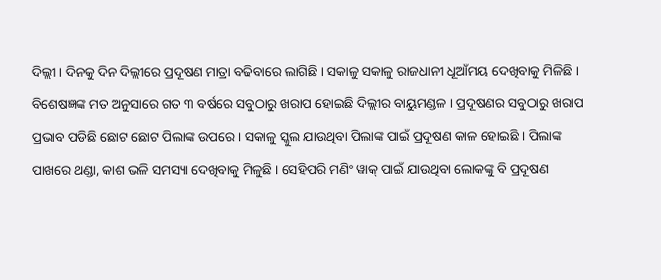ଦିଲ୍ଲୀ । ଦିନକୁ ଦିନ ଦିଲ୍ଲୀରେ ପ୍ରଦୂଷଣ ମାତ୍ରା ବଢିବାରେ ଲାଗିଛି । ସକାଳୁ ସକାଳୁ ରାଜଧାନୀ ଧୂଆଁମୟ ଦେଖିବାକୁ ମିଳିଛି । ବିଶେଷଜ୍ଞଙ୍କ ମତ ଅନୁସାରେ ଗତ ୩ ବର୍ଷରେ ସବୁଠାରୁ ଖରାପ ହୋଇଛି ଦିଲ୍ଲୀର ବାୟୁମଣ୍ଡଳ । ପ୍ରଦୂଷଣର ସବୁଠାରୁ ଖରାପ ପ୍ରଭାବ ପଡିଛି ଛୋଟ ଛୋଟ ପିଲାଙ୍କ ଉପରେ । ସକାଳୁ ସ୍କୁଲ ଯାଉଥିବା ପିଲାଙ୍କ ପାଇଁ ପ୍ରଦୂଷଣ କାଳ ହୋଇଛି । ପିଲାଙ୍କ ପାଖରେ ଥଣ୍ଡା, କାଶ ଭଳି ସମସ୍ୟା ଦେଖିବାକୁ ମିଳୁଛି । ସେହିପରି ମଣିଂ ୱାକ୍ ପାଇଁ ଯାଉଥିବା ଲୋକଙ୍କୁ ବି ପ୍ରଦୂଷଣ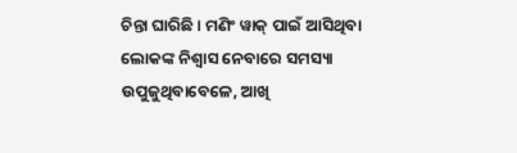ଚିନ୍ତା ଘାରିଛି । ମଣିଂ ୱାକ୍ ପାଇଁ ଆସିଥିବା ଲୋକଙ୍କ ନିଶ୍ୱାସ ନେବାରେ ସମସ୍ୟା ଉପୁଜୁଥିବାବେଳେ, ଆଖି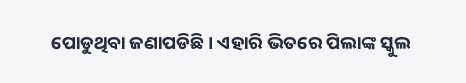ପୋଡୁଥିବା ଜଣାପଡିଛି । ଏହାରି ଭିତରେ ପିଲାଙ୍କ ସ୍କୁଲ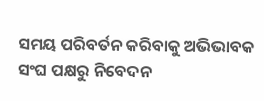ସମୟ ପରିବର୍ତନ କରିବାକୁ ଅଭିଭାବକ ସଂଘ ପକ୍ଷରୁ ନିବେଦନ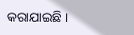କରାଯାଇଛି ।